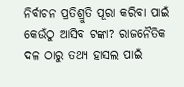ନିର୍ବାଚନ ପ୍ରତିଶ୍ରୁତି ପୂରା କରିବା ପାଇଁ କେଉଁଠୁ ଆସିବ ଟଙ୍କା? ରାଜନୈତିକ ଦଳ ଠାରୁ ତଥ୍ୟ ହାସଲ ପାଇଁ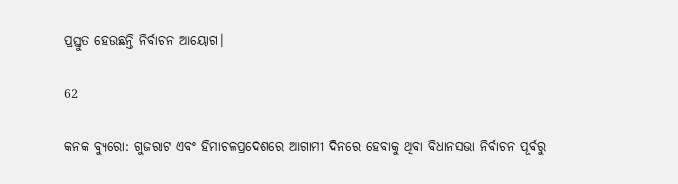ପ୍ରସ୍ତୁତ ହେଉଛନ୍ତି ନିର୍ବାଚନ ଆୟୋଗ।

62

କନକ ବ୍ୟୁରୋ: ଗୁଜରାଟ ଏବଂ ହିମାଚଳପ୍ରଦେଶରେ ଆଗାମୀ ଦିନରେ ହେବାକୁ ଥିବା ବିଧାନସଭା ନିର୍ବାଚନ ପୂର୍ବରୁ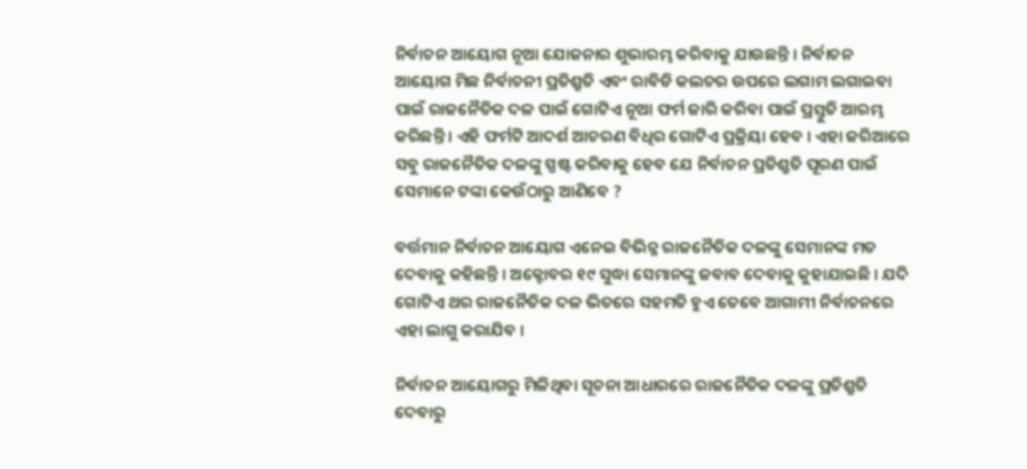ନିର୍ବାଚନ ଆୟୋଗ ନୂଆ ଯୋଜନାର ଶୁଭାରମ୍ଭ କରିବାକୁ ଯାଉଛନ୍ତି । ନିର୍ବାଚନ ଆୟୋଗ ମିଛ ନିର୍ବାଚନୀ ପ୍ରତିଶ୍ରୁତି ଏବଂ ରାବିଡି କଲଚର ଉପରେ ଲଗାମ ଲଗାଇବା ପାଇଁ ରାଜନୈତିକ ଦଳ ପାଇଁ ଗୋଟିଏ ନୂଆ ଫର୍ମ ଜାରି କରିବା ପାଇଁ ପ୍ରସ୍ତୁତି ଆରମ୍ଭ କରିଛନ୍ତି । ଏହି ଫର୍ମଟି ଆଦର୍ଶ ଆଚରଣ ବିଧିର ଗୋଟିଏ ପ୍ରକ୍ରିୟା ହେବ । ଏହା ଜରିଆରେ ସବୁ ରାଜନୈତିକ ଦଳଙ୍କୁ ସ୍ପଷ୍ଟ କରିବାକୁ ହେବ ଯେ ନିର୍ବାଚନ ପ୍ରତିଶ୍ରୁତି ପୂରଣ ପାଇଁ ସେମାନେ ଟଙ୍କା କେଉଁଠାରୁ ଆଣିବେ ?

ବର୍ତ୍ତମାନ ନିର୍ବାଚନ ଆୟୋଗ ଏନେଇ ବିଭିନ୍ନ ରାଜନୈତିକ ଦଳଙ୍କୁ ସେମାନଙ୍କ ମତ ଦେବାକୁ କହିଛନ୍ତି । ଅକ୍ଟୋବର ୧୯ ସୁଦ୍ଧା ସେମାନଙ୍କୁ ଜବାବ ଦେବାକୁ କୁହାଯାଇଛି । ଯଦି ଗୋଟିଏ ଥର ରାଜନୈତିକ ଦଳ ଭିତରେ ସହମତି ହୁଏ ତେବେ ଆଗାମୀ ନିର୍ବାଚନରେ ଏହା ଲାଗୁ କରାଯିବ ।

ନିର୍ବାଚନ ଆୟୋଗରୁ ମିଳିଥିବା ସୂଚନା ଆଧାରରେ ରାଜନୈତିକ ଦଳଙ୍କୁ ପ୍ରତିଶ୍ରୁତି ଦେବାରୁ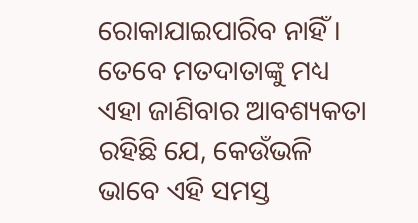ରୋକାଯାଇପାରିବ ନାହିଁ । ତେବେ ମତଦାତାଙ୍କୁ ମଧ୍ୟ ଏହା ଜାଣିବାର ଆବଶ୍ୟକତା ରହିଛି ଯେ, କେଉଁଭଳି ଭାବେ ଏହି ସମସ୍ତ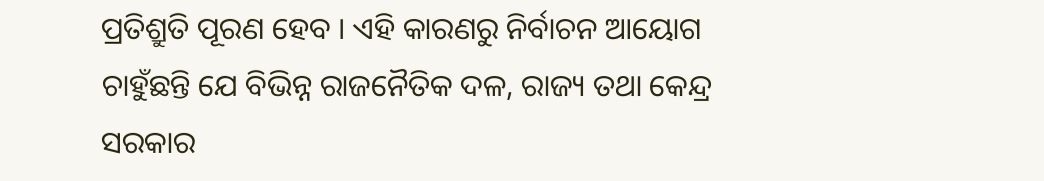ପ୍ରତିଶ୍ରୁତି ପୂରଣ ହେବ । ଏହି କାରଣରୁ ନିର୍ବାଚନ ଆୟୋଗ ଚାହୁଁଛନ୍ତି ଯେ ବିଭିନ୍ନ ରାଜନୈତିକ ଦଳ, ରାଜ୍ୟ ତଥା କେନ୍ଦ୍ର ସରକାର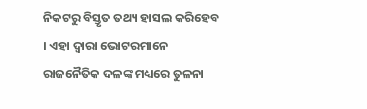ନିକଟରୁ ବିସ୍ତୃତ ତଥ୍ୟ ହାସଲ କରିହେବ । ଏହା ଦ୍ୱାରା ଭୋଟରମାନେ ରାଜନୈତିକ ଦଳଙ୍କ ମଧ୍ୟରେ ତୁଳନା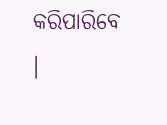କରିପାରିବେ ।